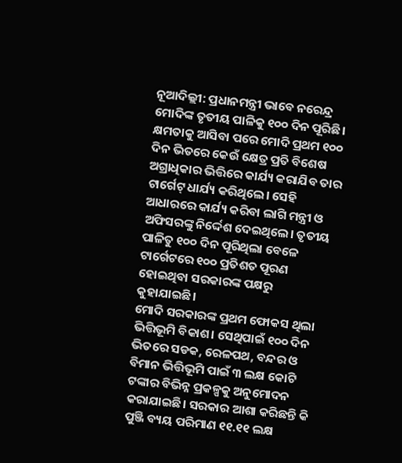ନୂଆଦିଲ୍ଲୀ: ପ୍ରଧାନମନ୍ତ୍ରୀ ଭାବେ ନରେନ୍ଦ୍ର ମୋଦିଙ୍କ ତୃତୀୟ ପାଳିକୁ ୧୦୦ ଦିନ ପୂରିଛି। କ୍ଷମତାକୁ ଆସିବା ପରେ ମୋଦି ପ୍ରଥମ ୧୦୦ ଦିନ ଭିତରେ କେଉଁ କ୍ଷେତ୍ର ପ୍ରତି ବିଶେଷ ଅଗ୍ରାଧିକାର ଭିତ୍ତିରେ କାର୍ଯ୍ୟ କରାଯିବ ତାର ଟାର୍ଗେଟ୍ ଧାର୍ଯ୍ୟ କରିଥିଲେ। ସେହି ଆଧାରରେ କାର୍ଯ୍ୟ କରିବା ଲାଗି ମନ୍ତ୍ରୀ ଓ ଅଫିସରଙ୍କୁ ନିର୍ଦ୍ଦେଶ ଦେଇଥିଲେ। ତୃତୀୟ ପାଳିତୁ ୧୦୦ ଦିନ ପୂରିଥିଲା ବେଳେ ଟାର୍ଗେଟରେ ୧୦୦ ପ୍ରତିଶତ ପୂରଣ ହୋଇଥିବା ସରକାରଙ୍କ ପକ୍ଷରୁ କୁହାଯାଇଛି।
ମୋଦି ସରକାରଙ୍କ ପ୍ରଥମ ଫୋକସ ଥିଲା ଭିତ୍ତିଭୂମି ବିକାଶ। ସେଥିପାଇଁ ୧୦୦ ଦିନ ଭିତରେ ସଡକ, ରେଳପଥ, ବନ୍ଦର ଓ ବିମାନ ଭିତ୍ତିଭୂମି ପାଇଁ ୩ ଲକ୍ଷ କୋଟି ଟଙ୍କାର ବିଭିନ୍ନ ପ୍ରକଳ୍ପକୁ ଅନୁମୋଦନ କରାଯାଇଛି। ସରକାର ଆଶା କରିଛନ୍ତି କି ପୁଞ୍ଜି ବ୍ୟୟ ପରିମାଣ ୧୧.୧୧ ଲକ୍ଷ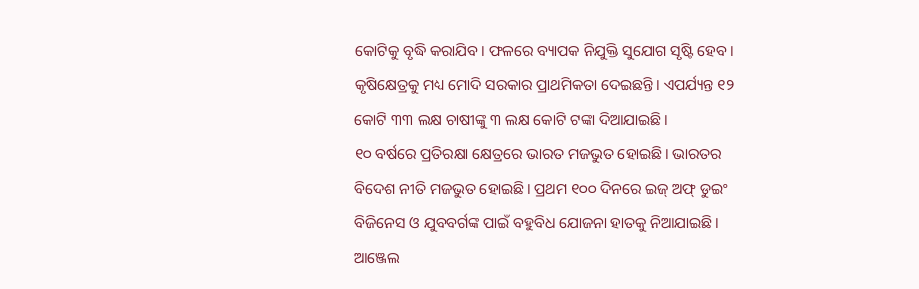କୋଟିକୁ ବୃଦ୍ଧି କରାଯିବ। ଫଳରେ ବ୍ୟାପକ ନିଯୁକ୍ତି ସୁଯୋଗ ସୃଷ୍ଟି ହେବ। କୃଷିକ୍ଷେତ୍ରକୁ ମଧ୍ୟ ମୋଦି ସରକାର ପ୍ରାଥମିକତା ଦେଇଛନ୍ତି। ଏପର୍ଯ୍ୟନ୍ତ ୧୨ କୋଟି ୩୩ ଲକ୍ଷ ଚାଷୀଙ୍କୁ ୩ ଲକ୍ଷ କୋଟି ଟଙ୍କା ଦିଆଯାଇଛି।
୧୦ ବର୍ଷରେ ପ୍ରତିରକ୍ଷା କ୍ଷେତ୍ରରେ ଭାରତ ମଜଭୁତ ହୋଇଛି। ଭାରତର ବିଦେଶ ନୀତି ମଜଭୁତ ହୋଇଛି। ପ୍ରଥମ ୧୦୦ ଦିନରେ ଇଜ୍ ଅଫ୍ ଡୁଇଂ ବିଜିନେସ ଓ ଯୁବବର୍ଗଙ୍କ ପାଇଁ ବହୁବିଧ ଯୋଜନା ହାତକୁ ନିଆଯାଇଛି। ଆଞ୍ଜେଲ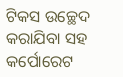ଟିକସ ଉଚ୍ଛେଦ କରାଯିବା ସହ କର୍ପୋରେଟ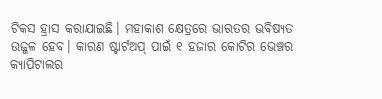ଟିକସ ହ୍ରାସ କରାଯାଇଛି। ମହାକାଶ କ୍ଷେତ୍ରରେ ଭାରତର ଭବିଷ୍ୟତ ଉଜ୍ଜଳ ହେବ। କାରଣ ଷ୍ଟାର୍ଟଅପ୍ ପାଇଁ ୧ ହଜାର କୋଟିର ଭେଞ୍ଚର କ୍ୟାପିଟାଲର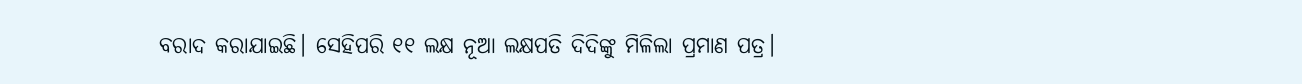ବରାଦ କରାଯାଇଛି। ସେହିପରି ୧୧ ଲକ୍ଷ ନୂଆ ଲକ୍ଷପତି ଦିଦିଙ୍କୁ ମିଳିଲା ପ୍ରମାଣ ପତ୍ର।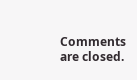Comments are closed.